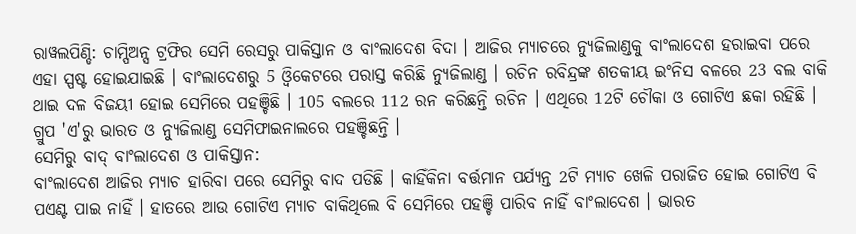ରାୱଲପିଣ୍ଡି: ଚାମ୍ପିଅନ୍ସ ଟ୍ରଫିର ସେମି ରେସରୁ ପାକିସ୍ତାନ ଓ ବାଂଲାଦେଶ ବିଦା । ଆଜିର ମ୍ୟାଚରେ ନ୍ୟୁଜିଲାଣ୍ଡକୁ ବାଂଲାଦେଶ ହରାଇବା ପରେ ଏହା ସ୍ପଷ୍ଟ ହୋଇଯାଇଛି । ବାଂଲାଦେଶରୁ 5 ଓ୍ବିକେଟରେ ପରାସ୍ତ କରିଛି ନ୍ଯୁଜିଲାଣ୍ଡ । ରଚିନ ରବିନ୍ଦ୍ରଙ୍କ ଶତକୀୟ ଇଂନିସ ବଳରେ 23 ବଲ ବାକି ଥାଇ ଦଳ ବିଜୟୀ ହୋଇ ସେମିରେ ପହଞ୍ଚିଛି । 105 ବଲରେ 112 ରନ କରିଛନ୍ତି ରଚିନ । ଏଥିରେ 12ଟି ଚୌକା ଓ ଗୋଟିଏ ଛକା ରହିଛି । ଗ୍ରୁପ 'ଏ'ରୁ ଭାରତ ଓ ନ୍ୟୁଜିଲାଣ୍ଡ ସେମିଫାଇନାଲରେ ପହଞ୍ଚିଛନ୍ତି ।
ସେମିରୁ ବାଦ୍ ବାଂଲାଦେଶ ଓ ପାକିସ୍ତାନ:
ବାଂଲାଦେଶ ଆଜିର ମ୍ୟାଚ ହାରିବା ପରେ ସେମିରୁ ବାଦ ପଡିଛି । କାହିଁକିନା ବର୍ତ୍ତମାନ ପର୍ଯ୍ୟନ୍ତ 2ଟି ମ୍ୟାଚ ଖେଳି ପରାଜିତ ହୋଇ ଗୋଟିଏ ବି ପଏଣ୍ଟ ପାଇ ନାହିଁ । ହାତରେ ଆଉ ଗୋଟିଏ ମ୍ୟାଚ ବାକିଥିଲେ ବି ସେମିରେ ପହଞ୍ଚି ପାରିବ ନାହିଁ ବାଂଲାଦେଶ । ଭାରତ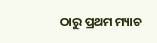ଠାରୁ ପ୍ରଥମ ମ୍ୟାଚ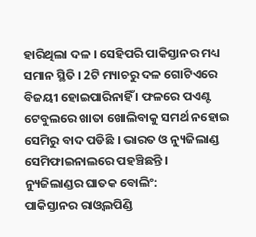ହାରିଥିଲା ଦଳ । ସେହିପରି ପାକିସ୍ତାନର ମଧ୍ୟ ସମାନ ସ୍ଥିତି । 2ଟି ମ୍ୟାଚରୁ ଦଳ ଗୋଟିଏରେ ବିଜୟୀ ହୋଇପାରିନାହିଁ । ଫଳରେ ପଏଣ୍ଟ ଟେବୁଲରେ ଖାତା ଖୋଲିବାକୁ ସମର୍ଥ ନହୋଇ ସେମିରୁ ବାଦ ପଡିଛି । ଭାରତ ଓ ନ୍ୟୁଜିଲାଣ୍ଡ ସେମିଫାଇନାଲରେ ପହଞ୍ଚିଛନ୍ତି ।
ନ୍ୟୁଜିଲାଣ୍ଡର ଘାତକ ବୋଲିଂ:
ପାକିସ୍ତାନର ରାଓ୍ବଲପିଣ୍ଡି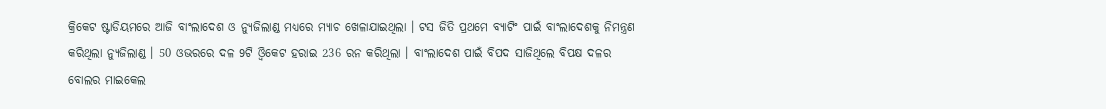କ୍ରିକେଟ ଷ୍ଟାଡିୟମରେ ଆଜି ବାଂଲାଦେଶ ଓ ନ୍ୟୁଜିଲାଣ୍ଡ ମଧ୍ୟରେ ମ୍ୟାଚ ଖେଳାଯାଇଥିଲା । ଟସ ଜିତି ପ୍ରଥମେ ବ୍ୟାଟିଂ ପାଇଁ ବାଂଲାଦେଶକୁ ନିମନ୍ତ୍ରଣ କରିଥିଲା ନ୍ୟୁଜିଲାଣ୍ଡ । 50 ଓଭରରେ ଦଳ 9ଟି ଓ୍ବିକେଟ ହରାଇ 236 ରନ କରିଥିଲା । ବାଂଲାଦେଶ ପାଇଁ ବିପଦ ସାଜିଥିଲେ ବିପକ୍ଷ ଦଳର ବୋଲର ମାଇକେଲ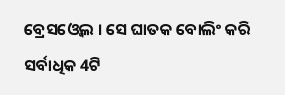ବ୍ରେସଓ୍ବେଲ । ସେ ଘାତକ ବୋଲିଂ କରି ସର୍ବାଧିକ 4ଟି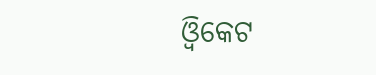ଓ୍ବିକେଟ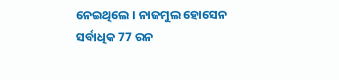ନେଇଥିଲେ । ନାଜମୁଲ ହୋସେନ ସର୍ବାଧିକ 77 ରନ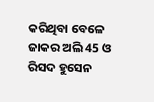କରିଥିବା ବେଳେ ଜାକର ଅଲି 45 ଓ ରିସଦ ହୁସେନ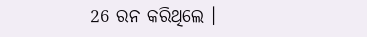26 ରନ କରିଥିଲେ ।